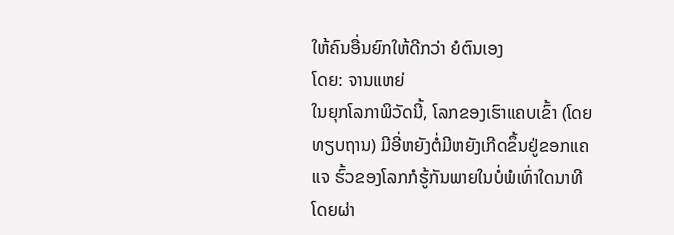ໃຫ້ຄົນອື່ນຍົກໃຫ້ດີກວ່າ ຍໍຕົນເອງ
ໂດຍ: ຈານແຫຍ່
ໃນຍຸກໂລກາພິວັດນີ້, ໂລກຂອງເຮົາແຄບເຂົ້າ (ໂດຍທຽບຖານ) ມີອີ່ຫຍັງຕໍ່ມີຫຍັງເກີດຂຶ້ນຢູ່ຂອກແຄແຈ ຮົ້ວຂອງໂລກກໍຮູ້ກັນພາຍໃນບໍ່ພໍເທົ່າໃດນາທີ ໂດຍຜ່າ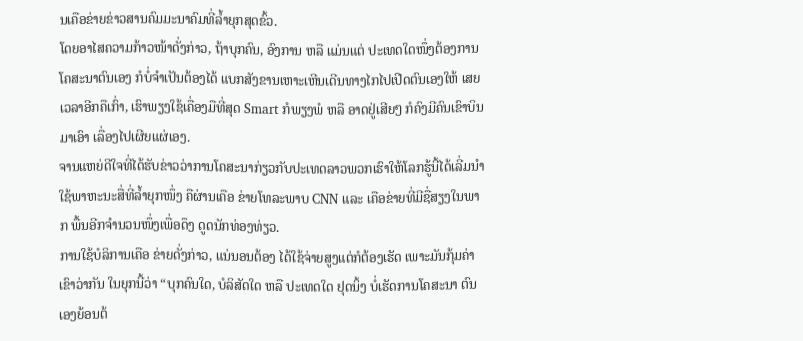ນເຄືອຂ່າຍຂ່າວສານຄົມມະນາຄົມທີ່ລ້ຳຍຸກສຸດຂົ້ວ.
ໂດຍອາໄສຄວາມກ້າວໜ້າດັ່ງກ່າວ, ຖ້າບຸກຄົນ, ອົງການ ຫລື ແມ່ນແຕ່ ປະເທດໃດໜຶ່ງຕ້ອງການໂຄສະນາຕົນເອງ ກໍບໍ່ຈຳເປັນຕ້ອງໄດ້ ແບກສັງຂານເຫາະເຫີນເດີນທາງໄກໄປເປີດຕົນເອງໃຫ້ ເສຍເວລາອີກຄືເກົ່າ, ເຮົາພຽງໃຊ້ເຄື່ອງມືທີ່ສຸດ Smart ກໍພຽງພໍ ຫລື ອາດຢູ່ເສີຍໆ ກໍຄົງມີຄົນເຂົາບິນມາເອົາ ເລື່ອງໄປເຜີຍແຜ່ເອງ.
ຈານແຫຍ່ດີໃຈທີ່ໄດ້ຮັບຂ່າວວ່າການໂຄສະນາກ່ຽວກັບປະເທດລາວພວກເຮົາໃຫ້ໂລກຮູ້ນີ້ໄດ້ເລີ່ມນຳໃຊ້ພາຫະນະສື່ທີ່ລ້ຳຍຸກໜຶ່ງ ຄືຜ່ານເຄືອ ຂ່າຍໂທລະພາບ CNN ແລະ ເຄືອຂ່າຍທີ່ມີຊື່ສຽງໃນພາກ ພື້ນອີກຈຳນວນໜຶ່ງເພື່ອດຶງ ດູດນັກທ່ອງທ່ຽວ.
ການໃຊ້ບໍລິການເຄືອ ຂ່າຍດັ່ງກ່າວ, ແນ່ນອນຕ້ອງ ໄດ້ໃຊ້ຈ່າຍສູງແຕ່ກໍຕ້ອງເຮັດ ເພາະມັນກຸ້ມຄ່າ ເຂົາວ່າກັນ ໃນຍຸກນີ້ວ່າ “ບຸກຄົນໃດ, ບໍລິສັດໃດ ຫລື ປະເທດໃດ ຢຸດນິ້ງ ບໍ່ເຮັດການໂຄສະນາ ຕົນເອງຍ້ອນຕ້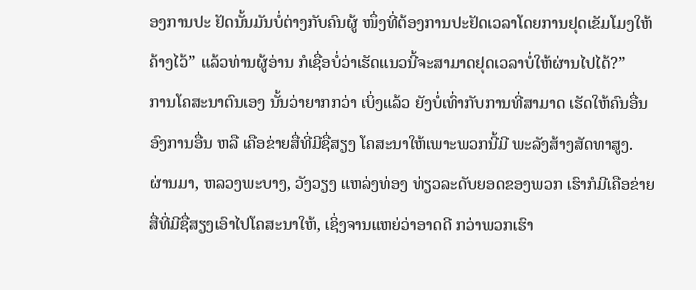ອງການປະ ຢັດນັ້ນມັນບໍ່ຕ່າງກັບຄົນຜູ້ ໜຶ່ງທີ່ຕ້ອງການປະຢັດເວລາໂດຍການຢຸດເຂັມໂມງໃຫ້ ຄ້າງໄວ້” ແລ້ວທ່ານຜູ້ອ່ານ ກໍເຊື່ອບໍ່ວ່າເຮັດແນວນີ້ຈະສາມາດຢຸດເວລາບໍ່ໃຫ້ຜ່ານໄປໄດ້?”
ການໂຄສະນາຕົນເອງ ນັ້ນວ່າຍາກກວ່າ ເບິ່ງແລ້ວ ຍັງບໍ່ເທົ່າກັບການທີ່ສາມາດ ເຮັດໃຫ້ຄົນອື່ນອົງການອື່ນ ຫລື ເຄືອຂ່າຍສື່ທີ່ມີຊື່ສຽງ ໂຄສະນາໃຫ້ເພາະພວກນີ້ມີ ພະລັງສ້າງສັດທາສູງ.
ຜ່ານມາ, ຫລວງພະບາງ, ວັງວຽງ ແຫລ່ງທ່ອງ ທ່ຽວລະດັບຍອດຂອງພວກ ເຮົາກໍມີເຄືອຂ່າຍສື່ທີ່ມີຊື່ສຽງເອົາໄປໂຄສະນາໃຫ້, ເຊິ່ງຈານແຫຍ່ວ່າອາດດີ ກວ່າພວກເຮົາ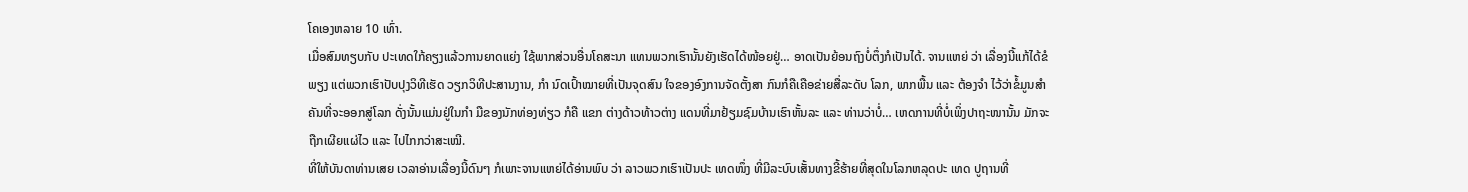ໂຄເອງຫລາຍ 10 ເທົ່າ.
ເມື່ອສົມທຽບກັບ ປະເທດໃກ້ຄຽງແລ້ວການຍາດແຍ່ງ ໃຊ້ພາກສ່ວນອື່ນໂຄສະນາ ແທນພວກເຮົານັ້ນຍັງເຮັດໄດ້ໜ້ອຍຢູ່… ອາດເປັນຍ້ອນຖົງບໍ່ຕຶ່ງກໍເປັນໄດ້. ຈານແຫຍ່ ວ່າ ເລື່ອງນີ້ແກ້ໄດ້ຂໍພຽງ ແຕ່ພວກເຮົາປັບປຸງວິທີເຮັດ ວຽກວິທີປະສານງານ, ກຳ ນົດເປົ້າໝາຍທີ່ເປັນຈຸດສົນ ໃຈຂອງອົງການຈັດຕັ້ງສາ ກົນກໍຄືເຄືອຂ່າຍສື່ລະດັບ ໂລກ, ພາກພື້ນ ແລະ ຕ້ອງຈຳ ໄວ້ວ່າຂໍ້ມູນສຳຄັນທີ່ຈະອອກສູ່ໂລກ ດັ່ງນັ້ນແມ່ນຢູ່ໃນກຳ ມືຂອງນັກທ່ອງທ່ຽວ ກໍຄື ແຂກ ຕ່າງດ້າວທ້າວຕ່າງ ແດນທີ່ມາຢ້ຽມຊົມບ້ານເຮົາຫັ້ນລະ ແລະ ທ່ານວ່າບໍ່… ເຫດການທີ່ບໍ່ເພິ່ງປາຖະໜານັ້ນ ມັກຈະຖືກເຜີຍແຜ່ໄວ ແລະ ໄປໄກກວ່າສະເໝີ.
ທີ່ໃຫ້ບັນດາທ່ານເສຍ ເວລາອ່ານເລື່ອງນີ້ດົນໆ ກໍເພາະຈານແຫຍ່ໄດ້ອ່ານພົບ ວ່າ ລາວພວກເຮົາເປັນປະ ເທດໜຶ່ງ ທີ່ມີລະບົບເສັ້ນທາງຂີ້ຮ້າຍທີ່ສຸດໃນໂລກຫລຸດປະ ເທດ ປູຖານທີ່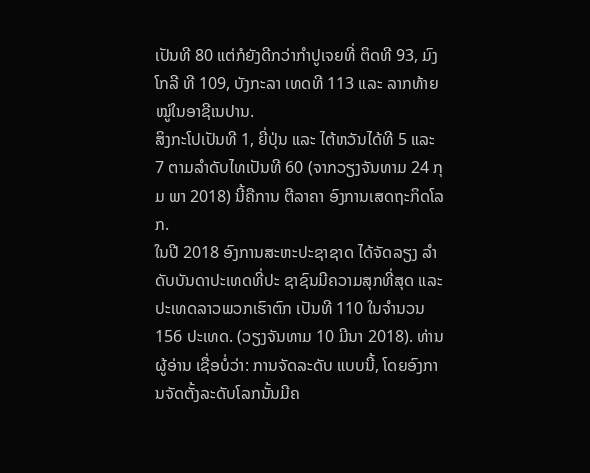ເປັນທີ 80 ແຕ່ກໍຍັງດີກວ່າກຳປູເຈຍທີ່ ຕິດທີ 93, ມົງໂກລີ ທີ 109, ບັງກະລາ ເທດທີ 113 ແລະ ລາກທ້າຍ ໝູ່ໃນອາຊີເນປານ.
ສິງກະໂປເປັນທີ 1, ຍີ່ປຸ່ນ ແລະ ໄຕ້ຫວັນໄດ້ທີ 5 ແລະ 7 ຕາມລຳດັບໄທເປັນທີ 60 (ຈາກວຽງຈັນທາມ 24 ກຸມ ພາ 2018) ນີ້ຄືການ ຕີລາຄາ ອົງການເສດຖະກິດໂລກ.
ໃນປີ 2018 ອົງການສະຫະປະຊາຊາດ ໄດ້ຈັດລຽງ ລຳດັບບັນດາປະເທດທີ່ປະ ຊາຊົນມີຄວາມສຸກທີ່ສຸດ ແລະ ປະເທດລາວພວກເຮົາຕົກ ເປັນທີ 110 ໃນຈຳນວນ 156 ປະເທດ. (ວຽງຈັນທາມ 10 ມີນາ 2018). ທ່ານຜູ້ອ່ານ ເຊື່ອບໍ່ວ່າ: ການຈັດລະດັບ ແບບນີ້, ໂດຍອົງການຈັດຕັ້ງລະດັບໂລກນັ້ນມີຄ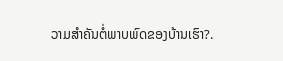ວາມສຳຄັນຕໍ່ພາບພົດຂອງບ້ານເຮົາ?.